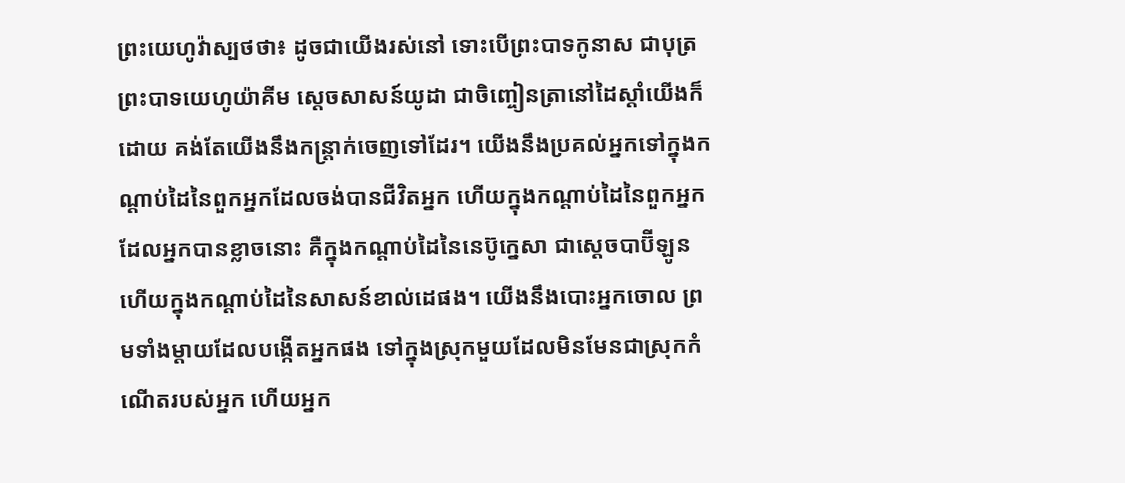ព្រះយេហូវ៉ាស្បថថា៖ ដូចជាយើងរស់នៅ ទោះបើព្រះបាទកូនាស ជាបុត្រព្រះបាទយេហូយ៉ាគីម ស្តេចសាសន៍យូដា ជាចិញ្ចៀនត្រានៅដៃស្តាំយើងក៏ដោយ គង់តែយើងនឹងកន្ត្រាក់ចេញទៅដែរ។ យើងនឹងប្រគល់អ្នកទៅក្នុងកណ្ដាប់ដៃនៃពួកអ្នកដែលចង់បានជីវិតអ្នក ហើយក្នុងកណ្ដាប់ដៃនៃពួកអ្នកដែលអ្នកបានខ្លាចនោះ គឺក្នុងកណ្ដាប់ដៃនៃនេប៊ូក្នេសា ជាស្តេចបាប៊ីឡូន ហើយក្នុងកណ្ដាប់ដៃនៃសាសន៍ខាល់ដេផង។ យើងនឹងបោះអ្នកចោល ព្រមទាំងម្តាយដែលបង្កើតអ្នកផង ទៅក្នុងស្រុកមួយដែលមិនមែនជាស្រុកកំណើតរបស់អ្នក ហើយអ្នក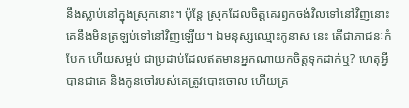នឹងស្លាប់នៅក្នុងស្រុកនោះ។ ប៉ុន្តែ ស្រុកដែលចិត្តគេរឭកចង់វិលទៅនៅវិញនោះ គេនឹងមិនត្រឡប់ទៅនៅវិញឡើយ។ ឯមនុស្សឈ្មោះកូនាស នេះ តើជាភាជនៈកំបែក ហើយសម្អប់ ជាប្រដាប់ដែលឥតមានអ្នកណាយកចិត្តទុកដាក់ឬ? ហេតុអ្វីបានជាគេ និងកូនចៅរបស់គេត្រូវបោះចោល ហើយគ្រ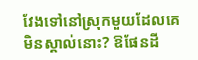វែងទៅនៅស្រុកមួយដែលគេមិនស្គាល់នោះ? ឱផែនដី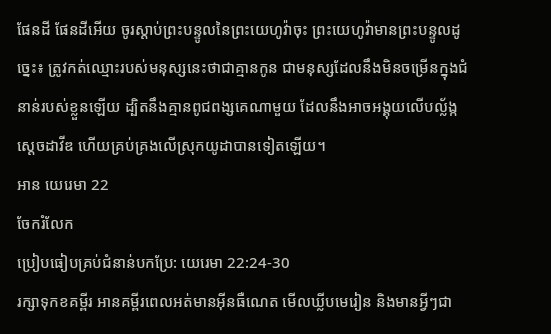ផែនដី ផែនដីអើយ ចូរស្តាប់ព្រះបន្ទូលនៃព្រះយេហូវ៉ាចុះ ព្រះយេហូវ៉ាមានព្រះបន្ទូលដូច្នេះ៖ ត្រូវកត់ឈ្មោះរបស់មនុស្សនេះថាជាគ្មានកូន ជាមនុស្សដែលនឹងមិនចម្រើនក្នុងជំនាន់របស់ខ្លួនឡើយ ដ្បិតនឹងគ្មានពូជពង្សគេណាមួយ ដែលនឹងអាចអង្គុយលើបល្ល័ង្កស្ដេចដាវីឌ ហើយគ្រប់គ្រងលើស្រុកយូដាបានទៀតឡើយ។
អាន យេរេមា 22
ចែករំលែក
ប្រៀបធៀបគ្រប់ជំនាន់បកប្រែ: យេរេមា 22:24-30
រក្សាទុកខគម្ពីរ អានគម្ពីរពេលអត់មានអ៊ីនធឺណេត មើលឃ្លីបមេរៀន និងមានអ្វីៗជា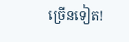ច្រើនទៀត!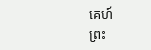គេហ៍
ព្រះ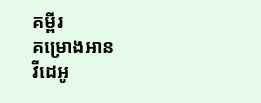គម្ពីរ
គម្រោងអាន
វីដេអូ